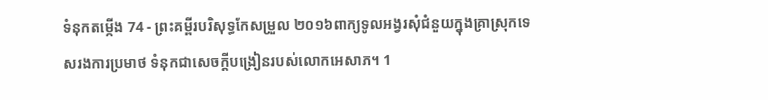ទំនុកតម្កើង 74 - ព្រះគម្ពីរបរិសុទ្ធកែសម្រួល ២០១៦ពាក្យទូលអង្វរសុំជំនួយក្នុងគ្រាស្រុកទេសរងការប្រមាថ ទំនុកជាសេចក្ដីបង្រៀនរបស់លោកអេសាភ។ 1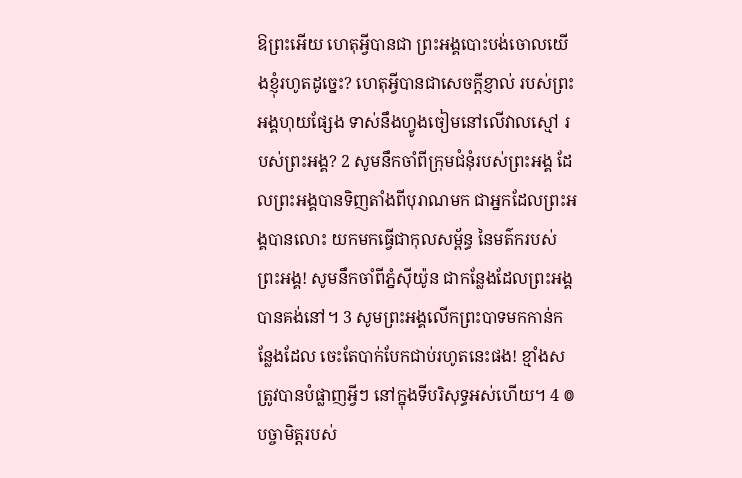ឱព្រះអើយ ហេតុអ្វីបានជា ព្រះអង្គបោះបង់ចោលយើងខ្ញុំរហូតដូច្នេះ? ហេតុអ្វីបានជាសេចក្ដីខ្ញាល់ របស់ព្រះអង្គហុយផ្សែង ទាស់នឹងហ្វូងចៀមនៅលើវាលស្មៅ របស់ព្រះអង្គ? 2 សូមនឹកចាំពីក្រុមជំនុំរបស់ព្រះអង្គ ដែលព្រះអង្គបានទិញតាំងពីបុរាណមក ជាអ្នកដែលព្រះអង្គបានលោះ យកមកធ្វើជាកុលសម្ព័ន្ធ នៃមត៌ករបស់ព្រះអង្គ! សូមនឹកចាំពីភ្នំស៊ីយ៉ូន ជាកន្លែងដែលព្រះអង្គបានគង់នៅ។ 3 សូមព្រះអង្គលើកព្រះបាទមកកាន់កន្លែងដែល ចេះតែបាក់បែកជាប់រហូតនេះផង! ខ្មាំងសត្រូវបានបំផ្លាញអ្វីៗ នៅក្នុងទីបរិសុទ្ធអស់ហើយ។ 4 ៙ បច្ចាមិត្តរបស់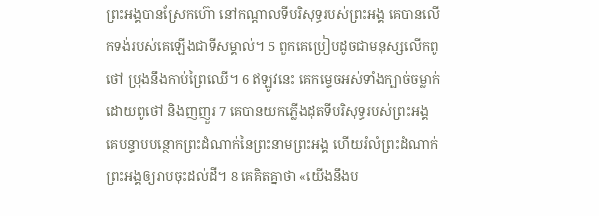ព្រះអង្គបានស្រែកហ៊ោ នៅកណ្ដាលទីបរិសុទ្ធរបស់ព្រះអង្គ គេបានលើកទង់របស់គេឡើងជាទីសម្គាល់។ 5 ពួកគេប្រៀបដូចជាមនុស្សលើកពូថៅ ប្រុងនឹងកាប់ព្រៃឈើ។ 6 ឥឡូវនេះ គេកម្ទេចអស់ទាំងក្បាច់ចម្លាក់ ដោយពូថៅ និងញញួរ 7 គេបានយកភ្លើងដុតទីបរិសុទ្ធរបស់ព្រះអង្គ គេបន្ទាបបន្ថោកព្រះដំណាក់នៃព្រះនាមព្រះអង្គ ហើយរំលំព្រះដំណាក់ព្រះអង្គឲ្យរាបចុះដល់ដី។ 8 គេគិតគ្នាថា «យើងនឹងប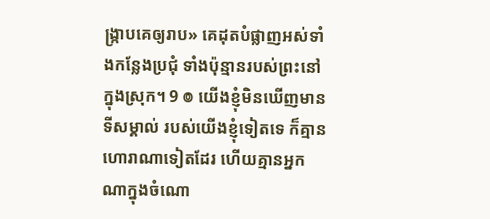ង្ក្រាបគេឲ្យរាប» គេដុតបំផ្លាញអស់ទាំងកន្លែងប្រជុំ ទាំងប៉ុន្មានរបស់ព្រះនៅក្នុងស្រុក។ 9 ៙ យើងខ្ញុំមិនឃើញមានទីសម្គាល់ របស់យើងខ្ញុំទៀតទេ ក៏គ្មានហោរាណាទៀតដែរ ហើយគ្មានអ្នកណាក្នុងចំណោ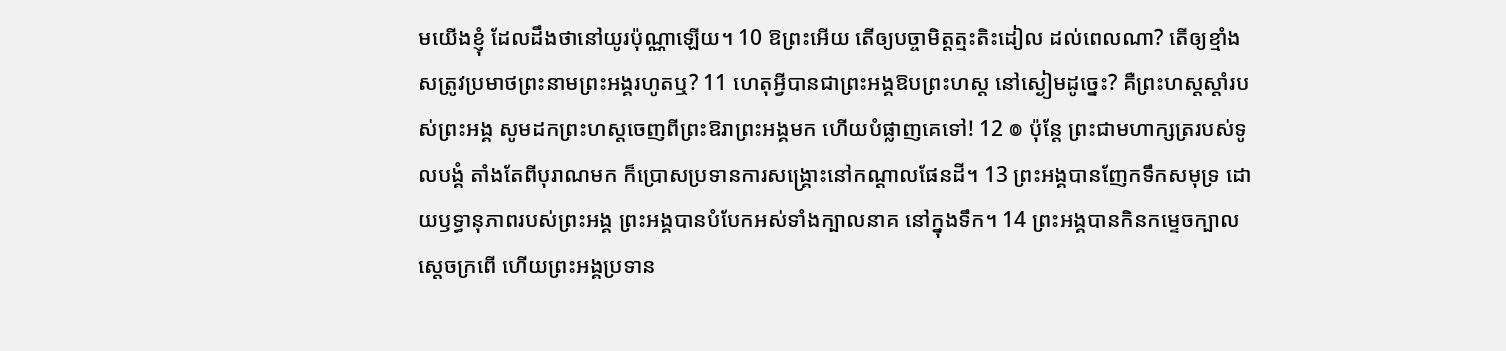មយើងខ្ញុំ ដែលដឹងថានៅយូរប៉ុណ្ណាឡើយ។ 10 ឱព្រះអើយ តើឲ្យបច្ចាមិត្តត្មះតិះដៀល ដល់ពេលណា? តើឲ្យខ្មាំងសត្រូវប្រមាថព្រះនាមព្រះអង្គរហូតឬ? 11 ហេតុអ្វីបានជាព្រះអង្គឱបព្រះហស្ត នៅស្ងៀមដូច្នេះ? គឺព្រះហស្តស្តាំរបស់ព្រះអង្គ សូមដកព្រះហស្តចេញពីព្រះឱរាព្រះអង្គមក ហើយបំផ្លាញគេទៅ! 12 ៙ ប៉ុន្តែ ព្រះជាមហាក្សត្ររបស់ទូលបង្គំ តាំងតែពីបុរាណមក ក៏ប្រោសប្រទានការសង្គ្រោះនៅកណ្ដាលផែនដី។ 13 ព្រះអង្គបានញែកទឹកសមុទ្រ ដោយឫទ្ធានុភាពរបស់ព្រះអង្គ ព្រះអង្គបានបំបែកអស់ទាំងក្បាលនាគ នៅក្នុងទឹក។ 14 ព្រះអង្គបានកិនកម្ទេចក្បាលស្ដេចក្រពើ ហើយព្រះអង្គប្រទាន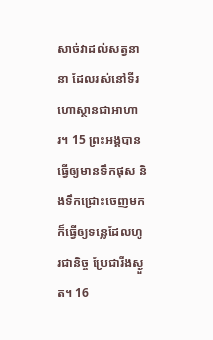សាច់វាដល់សត្វនានា ដែលរស់នៅទីរហោស្ថានជាអាហារ។ 15 ព្រះអង្គបានធ្វើឲ្យមានទឹកផុស និងទឹកជ្រោះចេញមក ក៏ធ្វើឲ្យទន្លេដែលហូរជានិច្ច ប្រែជារីងស្ងួត។ 16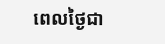ពេលថ្ងៃជា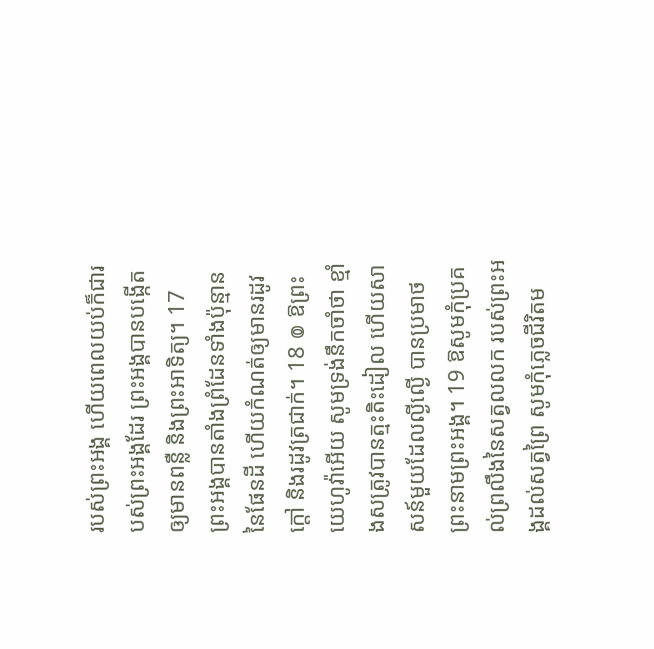របស់ព្រះអង្គ ហើយពេលយប់ក៏ជារបស់ព្រះអង្គដែរ ព្រះអង្គបានបង្កើតឲ្យមានពន្លឺ និងព្រះអាទិត្យ។ 17 ព្រះអង្គបានតាំងព្រំដែនទាំងប៉ុន្មាននៃផែនដី ហើយកំណត់ឲ្យមានរដូវក្តៅ និងរដូវត្រជាក់។ 18 ៙ ឱព្រះយេហូវ៉ាអើយ សូមទ្រង់នឹកចាំថា ខ្មាំងសត្រូវបានត្មះតិះដៀល ហើយសាសន៍មួយដែលល្ងីល្ងើ បានប្រមាថព្រះនាមព្រះអង្គ។ 19 ឱសូមកុំប្រគល់ព្រលឹងនៃសត្វលលក របស់ព្រះអង្គដល់សត្វព្រៃ សូមកុំភ្លេចជីវិតម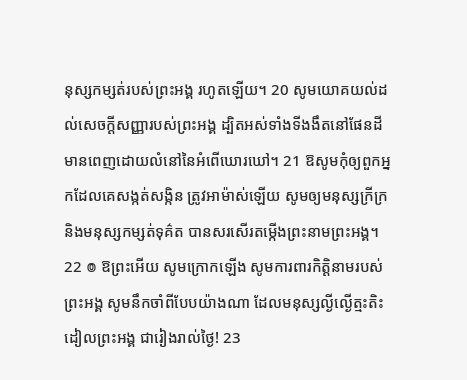នុស្សកម្សត់របស់ព្រះអង្គ រហូតឡើយ។ 20 សូមយោគយល់ដល់សេចក្ដីសញ្ញារបស់ព្រះអង្គ ដ្បិតអស់ទាំងទីងងឹតនៅផែនដី មានពេញដោយលំនៅនៃអំពើឃោរឃៅ។ 21 ឱសូមកុំឲ្យពួកអ្នកដែលគេសង្កត់សង្កិន ត្រូវអាម៉ាស់ឡើយ សូមឲ្យមនុស្សក្រីក្រ និងមនុស្សកម្សត់ទុគ៌ត បានសរសើរតម្កើងព្រះនាមព្រះអង្គ។ 22 ៙ ឱព្រះអើយ សូមក្រោកឡើង សូមការពារកិត្តិនាមរបស់ព្រះអង្គ សូមនឹកចាំពីបែបយ៉ាងណា ដែលមនុស្សល្ងីល្ងើត្មះតិះដៀលព្រះអង្គ ជារៀងរាល់ថ្ងៃ! 23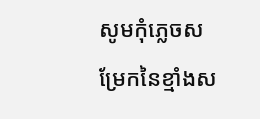សូមកុំភ្លេចសម្រែកនៃខ្មាំងស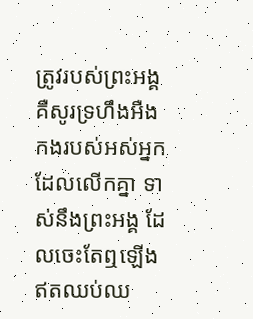ត្រូវរបស់ព្រះអង្គ គឺសូរទ្រហឹងអឺងកងរបស់អស់អ្នកដែលលើកគ្នា ទាស់នឹងព្រះអង្គ ដែលចេះតែឮឡើងឥតឈប់ឈ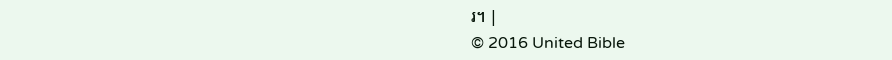រ។ |
© 2016 United Bible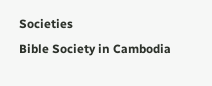Societies
Bible Society in Cambodia